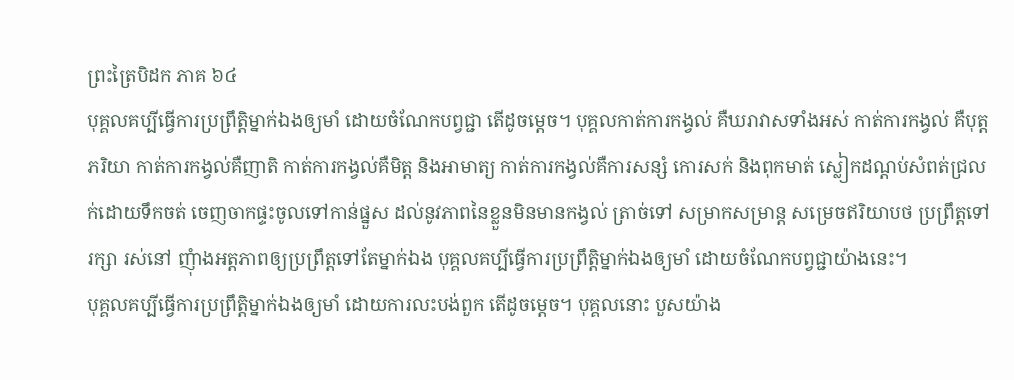ព្រះត្រៃបិដក ភាគ ៦៤
បុគ្គលគប្បីធ្វើការប្រព្រឹត្តិម្នាក់ឯងឲ្យមាំ ដោយចំណែកបព្វជ្ជា តើដូចម្តេច។ បុគ្គលកាត់ការកង្វល់ គឺឃរាវាសទាំងអស់ កាត់ការកង្វល់ គឺបុត្តភរិយា កាត់ការកង្វល់គឺញាតិ កាត់ការកង្វល់គឺមិត្ត និងអាមាត្យ កាត់ការកង្វល់គឺការសន្សំ កោរសក់ និងពុកមាត់ ស្លៀកដណ្តប់សំពត់ជ្រលក់ដោយទឹកចត់ ចេញចាកផ្ទះចូលទៅកាន់ផ្នួស ដល់នូវភាពនៃខ្លួនមិនមានកង្វល់ ត្រាច់ទៅ សម្រាកសម្រាន្ត សម្រេចឥរិយាបថ ប្រព្រឹត្តទៅ រក្សា រស់នៅ ញុំាងអត្តភាពឲ្យប្រព្រឹត្តទៅតែម្នាក់ឯង បុគ្គលគប្បីធ្វើការប្រព្រឹត្តិម្នាក់ឯងឲ្យមាំ ដោយចំណែកបព្វជ្ជាយ៉ាងនេះ។
បុគ្គលគប្បីធ្វើការប្រព្រឹត្តិម្នាក់ឯងឲ្យមាំ ដោយការលះបង់ពួក តើដូចម្តេច។ បុគ្គលនោះ បួសយ៉ាង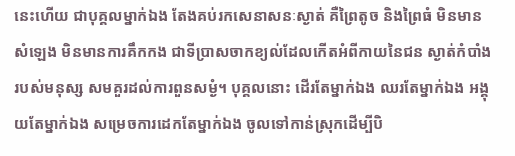នេះហើយ ជាបុគ្គលម្នាក់ឯង តែងគប់រកសេនាសនៈស្ងាត់ គឺព្រៃតូច និងព្រៃធំ មិនមានសំឡេង មិនមានការគឹកកង ជាទីបា្រសចាកខ្យល់ដែលកើតអំពីកាយនៃជន ស្ងាត់កំបាំងរបស់មនុស្ស សមគួរដល់ការពួនសម្ងំ។ បុគ្គលនោះ ដើរតែម្នាក់ឯង ឈរតែម្នាក់ឯង អង្គុយតែម្នាក់ឯង សម្រេចការដេកតែម្នាក់ឯង ចូលទៅកាន់ស្រុកដើម្បីបិ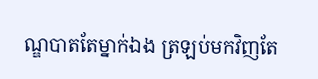ណ្ឌបាតតែម្នាក់ឯង ត្រឡប់មកវិញតែ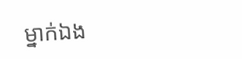ម្នាក់ឯង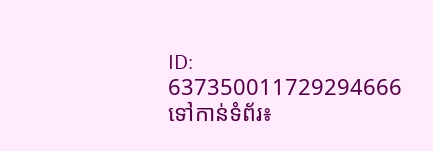ID: 637350011729294666
ទៅកាន់ទំព័រ៖